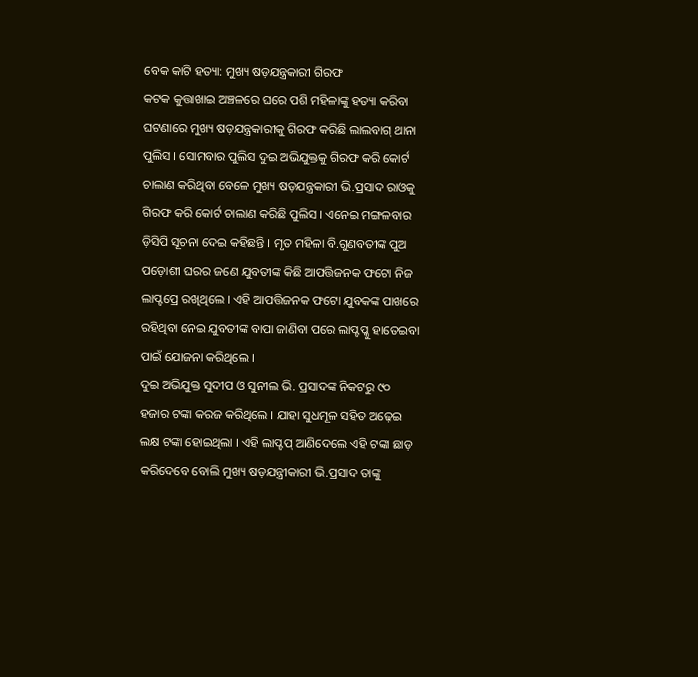ବେକ କାଟି ହତ୍ୟା: ମୁଖ୍ୟ ଷଡ଼ଯନ୍ତ୍ରକାରୀ ଗିରଫ
କଟକ କୁତ୍ତାଖାଇ ଅଞ୍ଚଳରେ ଘରେ ପଶି ମହିଳାଙ୍କୁ ହତ୍ୟା କରିବା ଘଟଣାରେ ମୁଖ୍ୟ ଷଡ଼ଯନ୍ତ୍ରକାରୀକୁ ଗିରଫ କରିଛି ଲାଲବାଗ୍ ଥାନା ପୁଲିସ । ସୋମବାର ପୁଲିସ ଦୁଇ ଅଭିଯୁକ୍ତକୁ ଗିରଫ କରି କୋର୍ଟ ଚାଲାଣ କରିଥିବା ବେଳେ ମୁଖ୍ୟ ଷଡ଼ଯନ୍ତ୍ରକାରୀ ଭି.ପ୍ରସାଦ ରାଓକୁ ଗିରଫ କରି କୋର୍ଟ ଚାଲାଣ କରିଛି ପୁଲିସ । ଏନେଇ ମଙ୍ଗଳବାର ଡ଼ିସିପି ସୂଚନା ଦେଇ କହିଛନ୍ତି । ମୃତ ମହିଳା ବି.ଗୁଣବତୀଙ୍କ ପୁଅ ପଡ଼ୋଶୀ ଘରର ଜଣେ ଯୁବତୀଙ୍କ କିଛି ଆପତ୍ତିଜନକ ଫଟୋ ନିଜ ଲାପ୍ଟପ୍ରେ ରଖିଥିଲେ । ଏହି ଆପତ୍ତିଜନକ ଫଟୋ ଯୁବକଙ୍କ ପାଖରେ ରହିଥିବା ନେଇ ଯୁବତୀଙ୍କ ବାପା ଜାଣିବା ପରେ ଲାପ୍ଟପ୍କୁ ହାତେଇବା ପାଇଁ ଯୋଜନା କରିଥିଲେ ।
ଦୁଇ ଅଭିଯୁକ୍ତ ସୁଦୀପ ଓ ସୁନୀଲ ଭି. ପ୍ରସାଦଙ୍କ ନିକଟରୁ ୯୦ ହଜାର ଟଙ୍କା କରଜ କରିଥିଲେ । ଯାହା ସୁଧମୂଳ ସହିତ ଅଢ଼େଇ ଲକ୍ଷ ଟଙ୍କା ହୋଇଥିଲା । ଏହି ଲାପ୍ଟପ୍ ଆଣିଦେଲେ ଏହି ଟଙ୍କା ଛାଡ଼ କରିଦେବେ ବୋଲି ମୁଖ୍ୟ ଷଡ଼ଯନ୍ତ୍ରୀକାରୀ ଭି.ପ୍ରସାଦ ତାଙ୍କୁ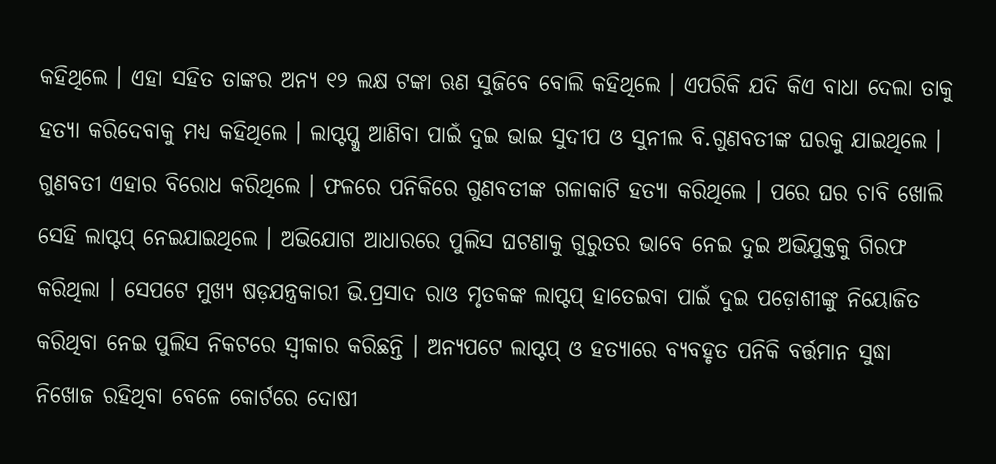କହିଥିଲେ । ଏହା ସହିତ ତାଙ୍କର ଅନ୍ୟ ୧୨ ଲକ୍ଷ ଟଙ୍କା ଋଣ ସୁଜିବେ ବୋଲି କହିଥିଲେ । ଏପରିକି ଯଦି କିଏ ବାଧା ଦେଲା ତାକୁ ହତ୍ୟା କରିଦେବାକୁ ମଧ୍ୟ କହିଥିଲେ । ଲାପ୍ଟପ୍କୁ ଆଣିବା ପାଇଁ ଦୁଇ ଭାଇ ସୁଦୀପ ଓ ସୁନୀଲ ବି.ଗୁଣବତୀଙ୍କ ଘରକୁ ଯାଇଥିଲେ । ଗୁଣବତୀ ଏହାର ବିରୋଧ କରିଥିଲେ । ଫଳରେ ପନିକିରେ ଗୁଣବତୀଙ୍କ ଗଳାକାଟି ହତ୍ୟା କରିଥିଲେ । ପରେ ଘର ଚାବି ଖୋଲି ସେହି ଲାପ୍ଟପ୍ ନେଇଯାଇଥିଲେ । ଅଭିଯୋଗ ଆଧାରରେ ପୁଲିସ ଘଟଣାକୁ ଗୁରୁତର ଭାବେ ନେଇ ଦୁଇ ଅଭିଯୁକ୍ତକୁ ଗିରଫ କରିଥିଲା । ସେପଟେ ମୁଖ୍ୟ ଷଡ଼ଯନ୍ତ୍ରକାରୀ ଭି.ପ୍ରସାଦ ରାଓ ମୃତକଙ୍କ ଲାପ୍ଟପ୍ ହାତେଇବା ପାଇଁ ଦୁଇ ପଡ଼ୋଶୀଙ୍କୁ ନିୟୋଜିତ କରିଥିବା ନେଇ ପୁଲିସ ନିକଟରେ ସ୍ୱୀକାର କରିଛନ୍ତି । ଅନ୍ୟପଟେ ଲାପ୍ଟପ୍ ଓ ହତ୍ୟାରେ ବ୍ୟବହୃତ ପନିକି ବର୍ତ୍ତମାନ ସୁଦ୍ଧା ନିଖୋଜ ରହିଥିବା ବେଳେ କୋର୍ଟରେ ଦୋଷୀ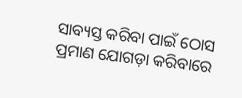ସାବ୍ୟସ୍ତ କରିବା ପାଇଁ ଠୋସ ପ୍ରମାଣ ଯୋଗଡ଼ା କରିବାରେ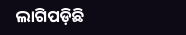ଲାଗିପଡ଼ିଛି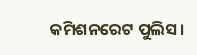କମିଶନରେଟ ପୁଲିସ ।